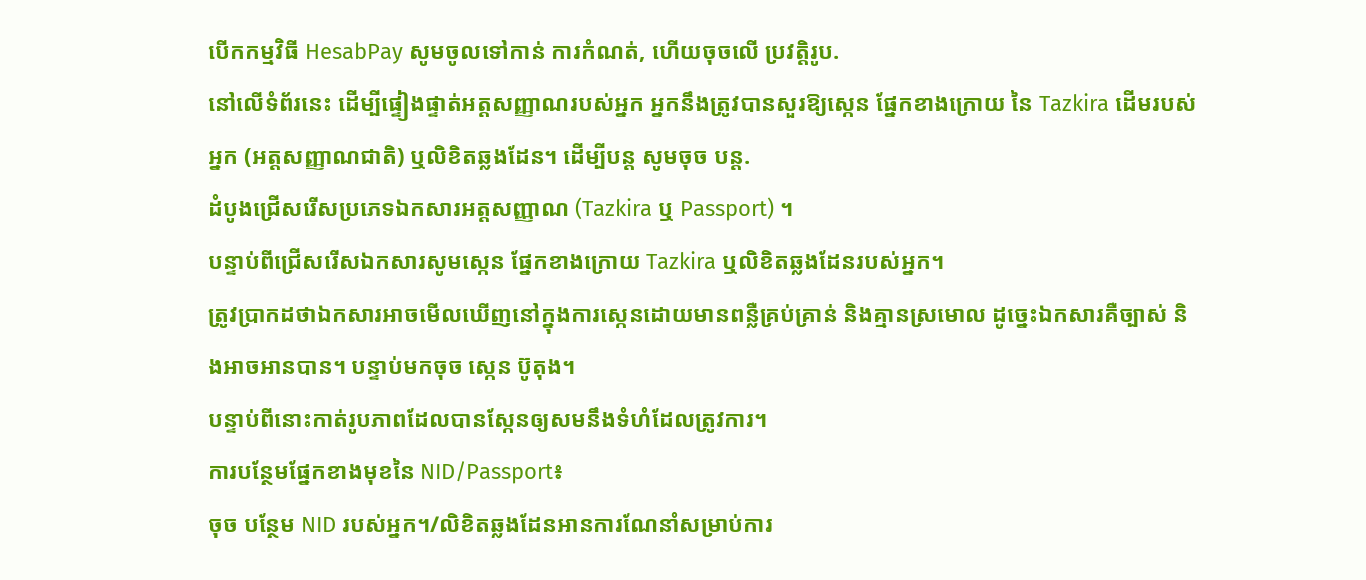បើកកម្មវិធី HesabPay សូមចូលទៅកាន់ ការកំណត់, ហើយចុចលើ ប្រវត្តិរូប.
នៅលើទំព័រនេះ ដើម្បីផ្ទៀងផ្ទាត់អត្តសញ្ញាណរបស់អ្នក អ្នកនឹងត្រូវបានសួរឱ្យស្កេន ផ្នែកខាងក្រោយ នៃ Tazkira ដើមរបស់អ្នក (អត្តសញ្ញាណជាតិ) ឬលិខិតឆ្លងដែន។ ដើម្បីបន្ត សូមចុច បន្ត.
ដំបូងជ្រើសរើសប្រភេទឯកសារអត្តសញ្ញាណ (Tazkira ឬ Passport) ។
បន្ទាប់ពីជ្រើសរើសឯកសារសូមស្កេន ផ្នែកខាងក្រោយ Tazkira ឬលិខិតឆ្លងដែនរបស់អ្នក។
ត្រូវប្រាកដថាឯកសារអាចមើលឃើញនៅក្នុងការស្កេនដោយមានពន្លឺគ្រប់គ្រាន់ និងគ្មានស្រមោល ដូច្នេះឯកសារគឺច្បាស់ និងអាចអានបាន។ បន្ទាប់មកចុច ស្កេន ប៊ូតុង។
បន្ទាប់ពីនោះកាត់រូបភាពដែលបានស្កែនឲ្យសមនឹងទំហំដែលត្រូវការ។
ការបន្ថែមផ្នែកខាងមុខនៃ NID/Passport៖
ចុច បន្ថែម NID របស់អ្នក។/លិខិតឆ្លងដែនអានការណែនាំសម្រាប់ការ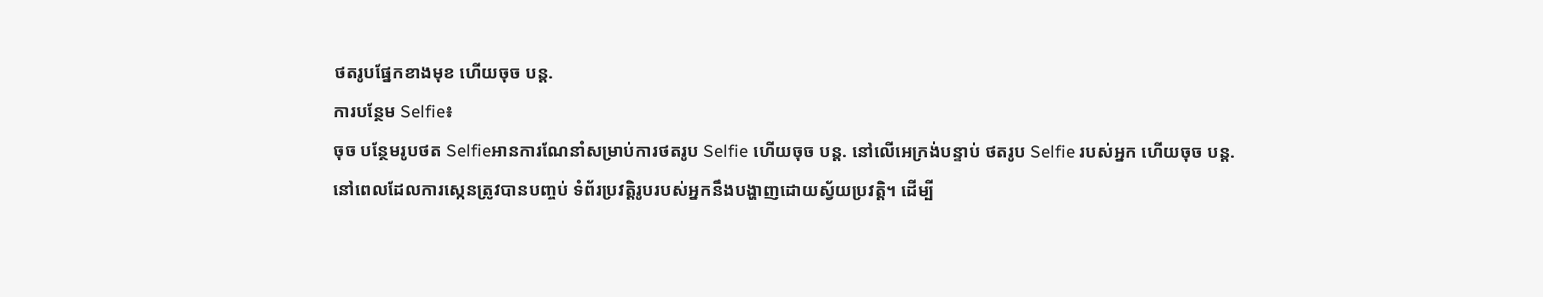ថតរូបផ្នែកខាងមុខ ហើយចុច បន្ត.
ការបន្ថែម Selfie៖
ចុច បន្ថែមរូបថត Selfieអានការណែនាំសម្រាប់ការថតរូប Selfie ហើយចុច បន្ត. នៅលើអេក្រង់បន្ទាប់ ថតរូប Selfie របស់អ្នក ហើយចុច បន្ត.
នៅពេលដែលការស្កេនត្រូវបានបញ្ចប់ ទំព័រប្រវត្តិរូបរបស់អ្នកនឹងបង្ហាញដោយស្វ័យប្រវត្តិ។ ដើម្បី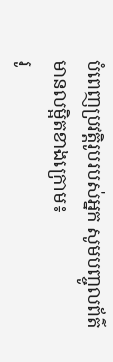បំពេញប្រវត្តិរូបរបស់អ្នក សូមបញ្ចូលព័ត៌មានលម្អិតខាងក្រោម៖
រូ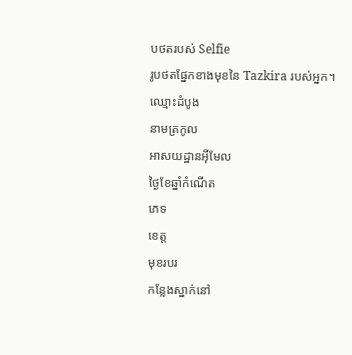បថតរបស់ Selfie
រូបថតផ្នែកខាងមុខនៃ Tazkira របស់អ្នក។
ឈ្មោះដំបូង
នាមត្រកូល
អាសយដ្ឋានអ៊ីមែល
ថ្ងៃខែឆ្នាំកំណើត
ភេទ
ខេត្ត
មុខរបរ
កន្លែងស្នាក់នៅ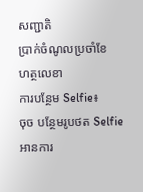សញ្ជាតិ
ប្រាក់ចំណូលប្រចាំខែ
ហត្ថលេខា
ការបន្ថែម Selfie៖
ចុច បន្ថែមរូបថត Selfieអានការ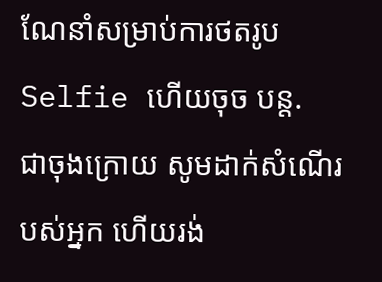ណែនាំសម្រាប់ការថតរូប Selfie ហើយចុច បន្ត.
ជាចុងក្រោយ សូមដាក់សំណើរបស់អ្នក ហើយរង់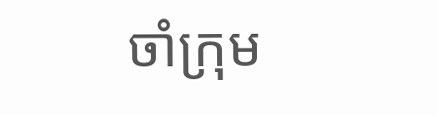ចាំក្រុម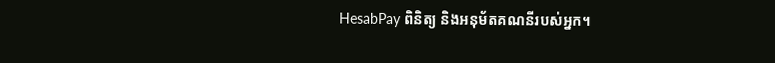HesabPay ពិនិត្យ និងអនុម័តគណនីរបស់អ្នក។